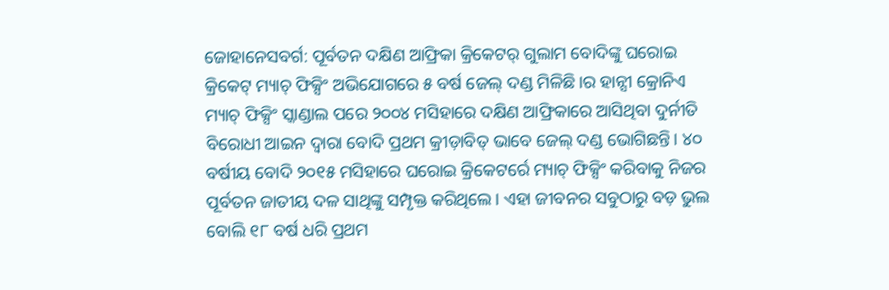ଜୋହାନେସବର୍ଗ: ପୂର୍ବତନ ଦକ୍ଷିଣ ଆଫ୍ରିକା କ୍ରିକେଟର୍ ଗୁଲାମ ବୋଦିଙ୍କୁ ଘରୋଇ କ୍ରିକେଟ୍ ମ୍ୟାଚ୍ ଫିକ୍ସିଂ ଅଭିଯୋଗରେ ୫ ବର୍ଷ ଜେଲ୍ ଦଣ୍ଡ ମିଳିଛି।ର ହାନ୍ସୀ କ୍ରୋନିଏ ମ୍ୟାଚ୍ ଫିକ୍ସିଂ ସ୍କାଣ୍ଡାଲ ପରେ ୨୦୦୪ ମସିହାରେ ଦକ୍ଷିଣ ଆଫ୍ରିକାରେ ଆସିଥିବା ଦୁର୍ନୀତି ବିରୋଧୀ ଆଇନ ଦ୍ବାରା ବୋଦି ପ୍ରଥମ କ୍ରୀଡ଼ାବିତ୍ ଭାବେ ଜେଲ୍ ଦଣ୍ଡ ଭୋଗିଛନ୍ତି। ୪୦ ବର୍ଷୀୟ ବୋଦି ୨୦୧୫ ମସିହାରେ ଘରୋଇ କ୍ରିକେଟର୍ରେ ମ୍ୟାଚ୍ ଫିକ୍ସିଂ କରିବାକୁ ନିଜର ପୂର୍ବତନ ଜାତୀୟ ଦଳ ସାଥିଙ୍କୁ ସମ୍ପୃକ୍ତ କରିଥିଲେ। ଏହା ଜୀବନର ସବୁଠାରୁ ବଡ଼ ଭୁଲ ବୋଲି ୧୮ ବର୍ଷ ଧରି ପ୍ରଥମ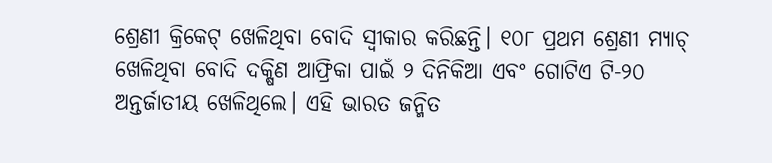ଶ୍ରେଣୀ କ୍ରିକେଟ୍ ଖେଳିଥିବା ବୋଦି ସ୍ବୀକାର କରିଛନ୍ତି। ୧୦୮ ପ୍ରଥମ ଶ୍ରେଣୀ ମ୍ୟାଚ୍ ଖେଳିଥିବା ବୋଦି ଦକ୍ଷିଣ ଆଫ୍ରିକା ପାଇଁ ୨ ଦିନିକିଆ ଏବଂ ଗୋଟିଏ ଟି-୨୦ ଅନ୍ତର୍ଜାତୀୟ ଖେଳିଥିଲେ। ଏହି ଭାରତ ଜନ୍ମିତ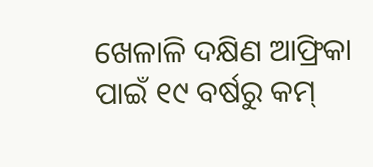ଖେଳାଳି ଦକ୍ଷିଣ ଆଫ୍ରିକା ପାଇଁ ୧୯ ବର୍ଷରୁ କମ୍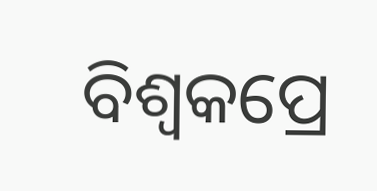ବିଶ୍ବକପ୍ରେ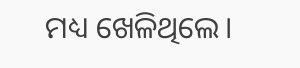ମଧ୍ୟ ଖେଳିଥିଲେ।